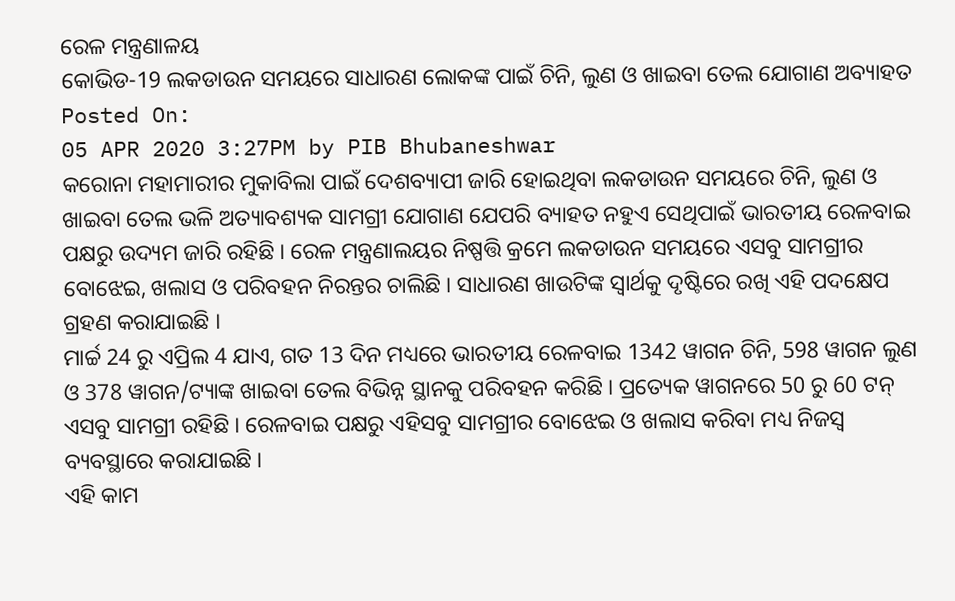ରେଳ ମନ୍ତ୍ରଣାଳୟ
କୋଭିଡ-19 ଲକଡାଉନ ସମୟରେ ସାଧାରଣ ଲୋକଙ୍କ ପାଇଁ ଚିନି, ଲୁଣ ଓ ଖାଇବା ତେଲ ଯୋଗାଣ ଅବ୍ୟାହତ
Posted On:
05 APR 2020 3:27PM by PIB Bhubaneshwar
କରୋନା ମହାମାରୀର ମୁକାବିଲା ପାଇଁ ଦେଶବ୍ୟାପୀ ଜାରି ହୋଇଥିବା ଲକଡାଉନ ସମୟରେ ଚିନି, ଲୁଣ ଓ ଖାଇବା ତେଲ ଭଳି ଅତ୍ୟାବଶ୍ୟକ ସାମଗ୍ରୀ ଯୋଗାଣ ଯେପରି ବ୍ୟାହତ ନହୁଏ ସେଥିପାଇଁ ଭାରତୀୟ ରେଳବାଇ ପକ୍ଷରୁ ଉଦ୍ୟମ ଜାରି ରହିଛି । ରେଳ ମନ୍ତ୍ରଣାଲୟର ନିଷ୍ପତ୍ତି କ୍ରମେ ଲକଡାଉନ ସମୟରେ ଏସବୁ ସାମଗ୍ରୀର ବୋଝେଇ, ଖଲାସ ଓ ପରିବହନ ନିରନ୍ତର ଚାଲିଛି । ସାଧାରଣ ଖାଉଟିଙ୍କ ସ୍ୱାର୍ଥକୁ ଦୃଷ୍ଟିରେ ରଖି ଏହି ପଦକ୍ଷେପ ଗ୍ରହଣ କରାଯାଇଛି ।
ମାର୍ଚ୍ଚ 24 ରୁ ଏପ୍ରିଲ 4 ଯାଏ, ଗତ 13 ଦିନ ମଧ୍ୟରେ ଭାରତୀୟ ରେଳବାଇ 1342 ୱାଗନ ଚିନି, 598 ୱାଗନ ଲୁଣ ଓ 378 ୱାଗନ/ଟ୍ୟାଙ୍କ ଖାଇବା ତେଲ ବିଭିନ୍ନ ସ୍ଥାନକୁ ପରିବହନ କରିଛି । ପ୍ରତ୍ୟେକ ୱାଗନରେ 50 ରୁ 60 ଟନ୍ ଏସବୁ ସାମଗ୍ରୀ ରହିଛି । ରେଳବାଇ ପକ୍ଷରୁ ଏହିସବୁ ସାମଗ୍ରୀର ବୋଝେଇ ଓ ଖଲାସ କରିବା ମଧ୍ୟ ନିଜସ୍ୱ ବ୍ୟବସ୍ଥାରେ କରାଯାଇଛି ।
ଏହି କାମ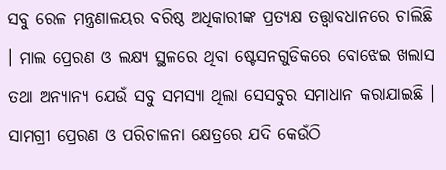ସବୁ ରେଳ ମନ୍ତ୍ରଣାଳୟର ବରିଷ୍ଠ ଅଧିକାରୀଙ୍କ ପ୍ରତ୍ୟକ୍ଷ ତତ୍ତ୍ଵାବଧାନରେ ଚାଲିଛି । ମାଲ ପ୍ରେରଣ ଓ ଲକ୍ଷ୍ୟ ସ୍ଥଳରେ ଥିବା ଷ୍ଟେସନଗୁଡିକରେ ବୋଝେଇ ଖଲାସ ତଥା ଅନ୍ୟାନ୍ୟ ଯେଉଁ ସବୁ ସମସ୍ୟା ଥିଲା ସେସବୁର ସମାଧାନ କରାଯାଇଛି । ସାମଗ୍ରୀ ପ୍ରେରଣ ଓ ପରିଚାଳନା କ୍ଷେତ୍ରରେ ଯଦି କେଉଁଠି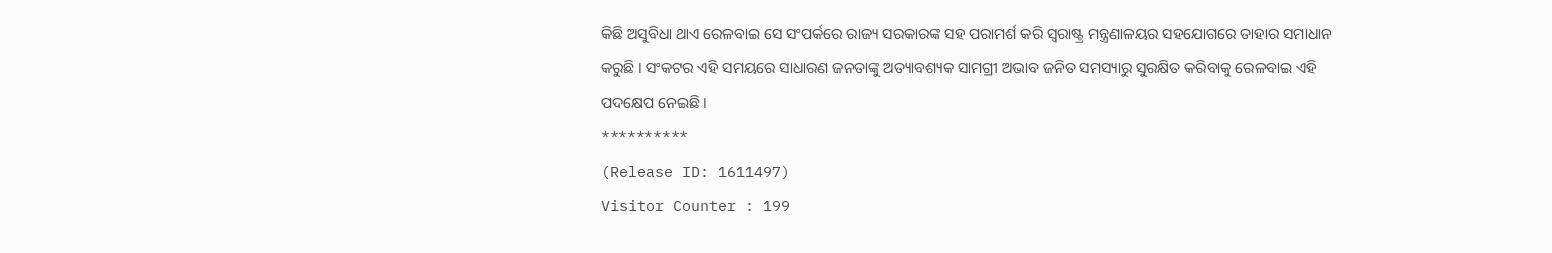କିଛି ଅସୁବିଧା ଥାଏ ରେଳବାଇ ସେ ସଂପର୍କରେ ରାଜ୍ୟ ସରକାରଙ୍କ ସହ ପରାମର୍ଶ କରି ସ୍ୱରାଷ୍ଟ୍ର ମନ୍ତ୍ରଣାଳୟର ସହଯୋଗରେ ତାହାର ସମାଧାନ କରୁଛି । ସଂକଟର ଏହି ସମୟରେ ସାଧାରଣ ଜନତାଙ୍କୁ ଅତ୍ୟାବଶ୍ୟକ ସାମଗ୍ରୀ ଅଭାବ ଜନିତ ସମସ୍ୟାରୁ ସୁରକ୍ଷିତ କରିବାକୁ ରେଳବାଇ ଏହି ପଦକ୍ଷେପ ନେଇଛି ।
**********
(Release ID: 1611497)
Visitor Counter : 199